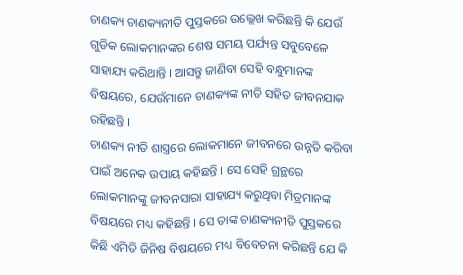ଚାଣକ୍ୟ ଚାଣକ୍ୟନୀତି ପୁସ୍ତକରେ ଉଲ୍ଲେଖ କରିଛନ୍ତି କି ଯେଉଁ ଗୁଡିକ ଲୋକମାନଙ୍କର ଶେଷ ସମୟ ପର୍ଯ୍ୟନ୍ତ ସବୁବେଳେ ସାହାଯ୍ୟ କରିଥାନ୍ତି । ଆସନ୍ତୁ ଜାଣିବା ସେହି ବନ୍ଧୁମାନଙ୍କ ବିଷୟରେ, ଯେଉଁମାନେ ଚାଣକ୍ୟଙ୍କ ନୀତି ସହିତ ଜୀବନଯାକ ରହିଛନ୍ତି ।
ଚାଣକ୍ୟ ନୀତି ଶାସ୍ତ୍ରରେ ଲୋକମାନେ ଜୀବନରେ ଉନ୍ନତି କରିବା ପାଇଁ ଅନେକ ଉପାୟ କହିଛନ୍ତି । ସେ ସେହି ଗ୍ରନ୍ଥରେ ଲୋକମାନଙ୍କୁ ଜୀବନସାରା ସାହାଯ୍ୟ କରୁଥିବା ମିତ୍ରମାନଙ୍କ ବିଷୟରେ ମଧ୍ୟ କହିଛନ୍ତି । ସେ ତାଙ୍କ ଚାଣକ୍ୟନୀତି ପୁସ୍ତକରେ କିଛି ଏମିତି ଜିନିଷ ବିଷୟରେ ମଧ୍ୟ ବିବେଚନା କରିଛନ୍ତି ଯେ କି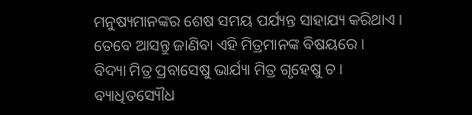ମନୁଷ୍ୟମାନଙ୍କର ଶେଷ ସମୟ ପର୍ଯ୍ୟନ୍ତ ସାହାଯ୍ୟ କରିଥାଏ । ତେବେ ଆସନ୍ତୁ ଜାଣିବା ଏହି ମିତ୍ରମାନଙ୍କ ବିଷୟରେ ।
ବିଦ୍ୟା ମିତ୍ର ପ୍ରବାସେଷୁ ଭାର୍ଯ୍ୟା ମିତ୍ର ଗୃହେଷୁ ଚ । ବ୍ୟାଧିତସ୍ୟୌଧ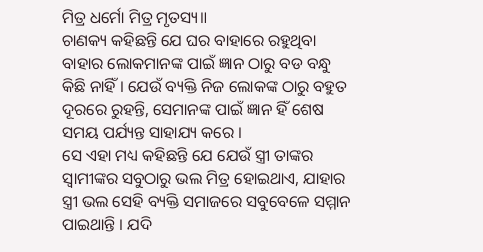ମିତ୍ର ଧର୍ମୋ ମିତ୍ର ମୃତସ୍ୟ॥
ଚାଣକ୍ୟ କହିଛନ୍ତି ଯେ ଘର ବାହାରେ ରହୁଥିବା ବାହାର ଲୋକମାନଙ୍କ ପାଇଁ ଜ୍ଞାନ ଠାରୁ ବଡ ବନ୍ଧୁ କିଛି ନାହିଁ । ଯେଉଁ ବ୍ୟକ୍ତି ନିଜ ଲୋକଙ୍କ ଠାରୁ ବହୁତ ଦୂରରେ ରୁହନ୍ତି, ସେମାନଙ୍କ ପାଇଁ ଜ୍ଞାନ ହିଁ ଶେଷ ସମୟ ପର୍ଯ୍ୟନ୍ତ ସାହାଯ୍ୟ କରେ ।
ସେ ଏହା ମଧ୍ୟ କହିଛନ୍ତି ଯେ ଯେଉଁ ସ୍ତ୍ରୀ ତାଙ୍କର ସ୍ଵାମୀଙ୍କର ସବୁଠାରୁ ଭଲ ମିତ୍ର ହୋଇଥାଏ, ଯାହାର ସ୍ତ୍ରୀ ଭଲ ସେହି ବ୍ୟକ୍ତି ସମାଜରେ ସବୁବେଳେ ସମ୍ମାନ ପାଇଥାନ୍ତି । ଯଦି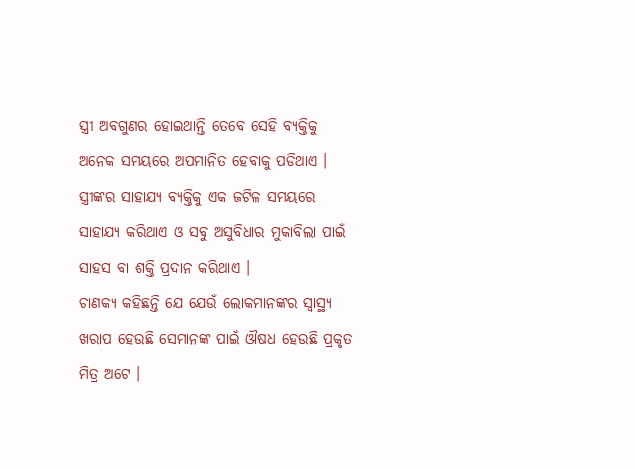ସ୍ତ୍ରୀ ଅବଗୁଣର ହୋଇଥାନ୍ତି ତେବେ ସେହି ବ୍ୟକ୍ତିକୁ ଅନେକ ସମୟରେ ଅପମାନିତ ହେବାକୁ ପଡିଥାଏ । ସ୍ତ୍ରୀଙ୍କର ସାହାଯ୍ୟ ବ୍ୟକ୍ତିକୁ ଏକ ଜଟିଳ ସମୟରେ ସାହାଯ୍ୟ କରିଥାଏ ଓ ସବୁ ଅସୁବିଧାର ମୁକାବିଲା ପାଇଁ ସାହସ ବା ଶକ୍ତି ପ୍ରଦାନ କରିଥାଏ ।
ଚାଣକ୍ୟ କହିଛନ୍ତି ଯେ ଯେଉଁ ଲୋକମାନଙ୍କର ସ୍ୱାସ୍ଥ୍ୟ ଖରାପ ହେଉଛି ସେମାନଙ୍କ ପାଇଁ ଔଷଧ ହେଉଛି ପ୍ରକୃତ ମିତ୍ର ଅଟେ ।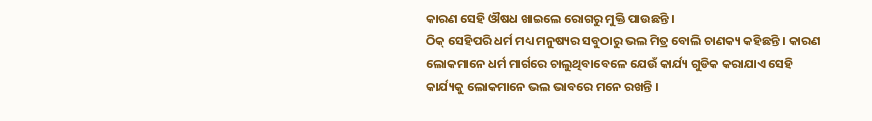କାରଣ ସେହି ଔଷଧ ଖାଇଲେ ରୋଗରୁ ମୁକ୍ତି ପାଉଛନ୍ତି ।
ଠିକ୍ ସେହିପରି ଧର୍ମ ମଧ୍ୟ ମନୁଷ୍ୟର ସବୁଠାରୁ ଭଲ ମିତ୍ର ବୋଲି ଚାଣକ୍ୟ କହିଛନ୍ତି । କାରଣ ଲୋକମାନେ ଧର୍ମ ମାର୍ଗରେ ଚାଲୁଥିବାବେଳେ ଯେଉଁ କାର୍ଯ୍ୟ ଗୁଡିକ କରାଯାଏ ସେହି କାର୍ଯ୍ୟକୁ ଲୋକମାନେ ଭଲ ଭାବରେ ମନେ ରଖନ୍ତି ।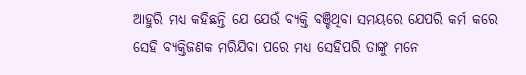ଆହୁରି ମଧ୍ୟ କହିଛନ୍ତି ଯେ ଯେଉଁ ବ୍ୟକ୍ତି ବଞ୍ଚିଥିବା ସମୟରେ ଯେପରି କର୍ମ କରେ ସେହି ବ୍ୟକ୍ତିଜଣକ ମରିଯିବା ପରେ ମଧ୍ୟ ସେହିପରି ତାଙ୍କୁ ମନେ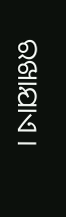ରଖାଯାଏ ।